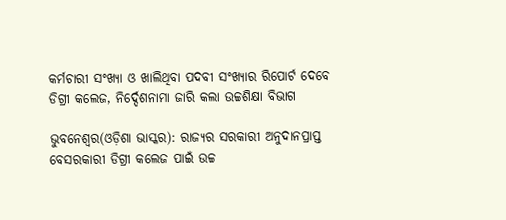କର୍ମଚାରୀ ସଂଖ୍ୟା ଓ ଖାଲିଥିବା ପଦବୀ ସଂଖ୍ୟାର ରିପୋର୍ଟ ଦେବେ ଡିଗ୍ରୀ କଲେଜ, ନିର୍ଦ୍ଦେଶନାମା ଜାରି କଲା ଉଚ୍ଚଶିକ୍ଷା ବିଭାଗ

ଭୁବନେଶ୍ୱର(ଓଡ଼ିଶା ଭାସ୍କର): ରାଜ୍ୟର ସରକାରୀ ଅନୁଦାନପ୍ରାପ୍ତ ବେସରକାରୀ ଡିଗ୍ରୀ କଲେଜ ପାଇଁ ଉଚ୍ଚ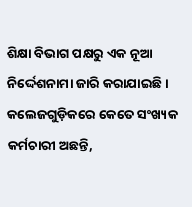ଶିକ୍ଷା ବିଭାଗ ପକ୍ଷରୁ ଏକ ନୂଆ ନିର୍ଦ୍ଦେଶନାମା ଜାରି କରାଯାଇଛି । କଲେଜଗୁଡ଼ିକରେ କେତେ ସଂଖ୍ୟକ କର୍ମଚାରୀ ଅଛନ୍ତି,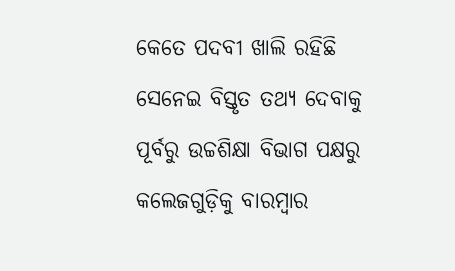କେତେ ପଦବୀ ଖାଲି ରହିଛି ସେନେଇ ବିସ୍ତୃତ ତଥ୍ୟ ଦେବାକୁ ପୂର୍ବରୁ ଉଚ୍ଚଶିକ୍ଷା ବିଭାଗ ପକ୍ଷରୁ କଲେଜଗୁଡ଼ିକୁ ବାରମ୍ବାର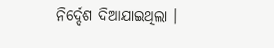ନିର୍ଦ୍ଦେଶ ଦିଆଯାଇଥିଲା ।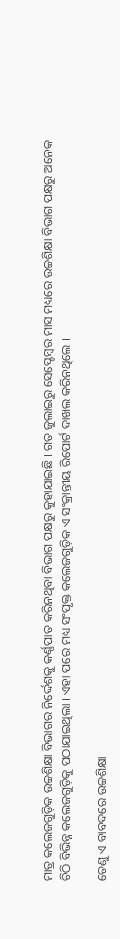ମାତ୍ର କଲେଜଗୁଡ଼ିକ ଉଚ୍ଚଶିକ୍ଷା ବିଭାଗର ନିର୍ଦ୍ଦେଶକୁ କର୍ଣ୍ଣପାତ କରିନଥିବା ବିଭାଗ ପକ୍ଷରୁ କୁହାଯାଇଛି । ଗତ ଜୁଲାଇରୁ ସେପ୍ଟେମ୍ବର ମାସ ମଧ୍ୟରେ ଉଚ୍ଚଶିକ୍ଷା ବିଭାଗ ପକ୍ଷରୁ ଅନେକ ଚିଠି ବିଭିନ୍ନ କଲେଜଗୁଡ଼ିକୁ ପଠାଯାଇଥିଲା । ଏହା ପରେ ମଧ୍ୟ ସଂପୃକ୍ତ କଲେଜଗୁଡ଼ିକ ଏ ସଂକ୍ରାନ୍ତୀୟ ରିପୋର୍ଟ ଦାଖଲ କରିନଥିଲେ ।

ତେଣୁ ଏ ବାବଦରେ ଉଚ୍ଚଶିକ୍ଷା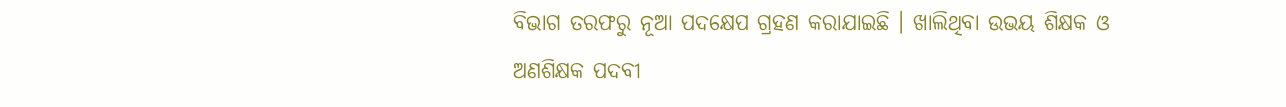ବିଭାଗ ତରଫରୁ ନୂଆ ପଦକ୍ଷେପ ଗ୍ରହଣ କରାଯାଇଛି । ଖାଲିଥିବା ଉଭୟ ଶିକ୍ଷକ ଓ ଅଣଶିକ୍ଷକ ପଦବୀ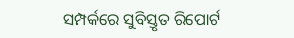ସମ୍ପର୍କରେ ସୁବିସ୍ତୃତ ରିପୋର୍ଟ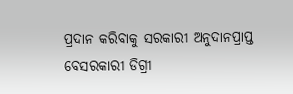ପ୍ରଦାନ କରିବାକୁ ସରକାରୀ ଅନୁଦାନପ୍ରାପ୍ତ ବେସରକାରୀ ଡିଗ୍ରୀ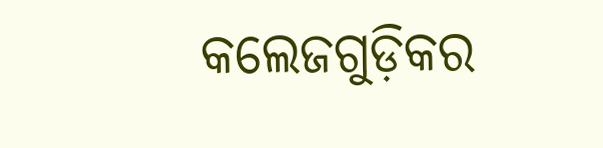କଲେଜଗୁଡ଼ିକର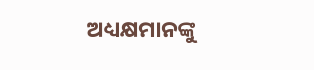ଅଧ୍ୟକ୍ଷମାନଙ୍କୁ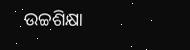ଉଚ୍ଚଶିକ୍ଷା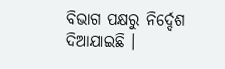ବିଭାଗ ପକ୍ଷରୁ ନିର୍ଦ୍ଦେଶ ଦିଆଯାଇଛି ।